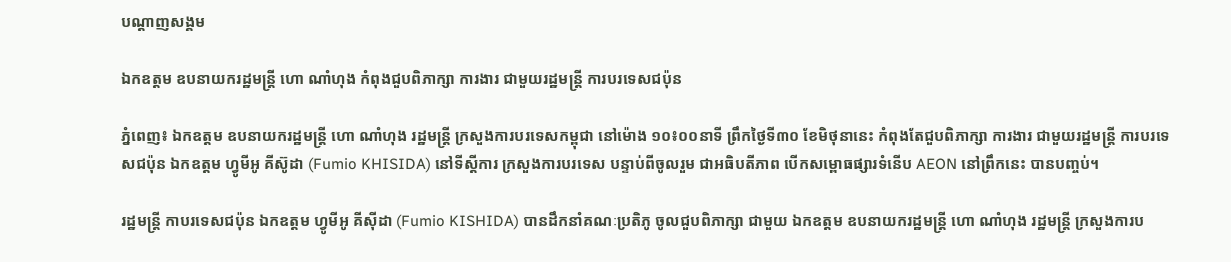បណ្តាញសង្គម

ឯកឧត្តម ឧបនាយករដ្ឋមន្រ្តី ហោ ណាំហុង កំពុងជួបពិភាក្សា ការងារ ជាមួយរដ្ឋមន្ត្រី ការបរទេសជប៉ុន

ភ្នំពេញ៖ ឯកឧត្តម ឧបនាយករដ្ឋមន្រ្តី ហោ ណាំហុង រដ្ឋមន្ត្រី ក្រសួងការបរទេសកម្ពុជា នៅម៉ោង ១០៖០០នាទី ព្រឹកថ្ងៃទី៣០ ខែមិថុនានេះ កំពុងតែជួបពិភាក្សា ការងារ ជាមួយរដ្ឋមន្ត្រី ការបរទេសជប៉ុន ឯកឧត្តម ហ្វូមីអូ គីស៊ូដា (Fumio KHISIDA) នៅទីស្ដីការ ក្រសួងការបរទេស បន្ទាប់ពីចូលរួម ជាអធិបតីភាព បើកសម្ពោធផ្សារទំនើប AEON នៅព្រឹកនេះ បានបញ្ចប់។

រដ្ឋមន្ត្រី កាបរទេសជប៉ុន ឯកឧត្តម ហ្វូមីអូ គីស៊ីដា (Fumio KISHIDA) បានដឹកនាំគណៈប្រតិភូ ចូលជួបពិភាក្សា ជាមួយ ឯកឧត្តម ឧបនាយករដ្ឋមន្ត្រី ហោ ណាំហុង រដ្ឋមន្ត្រី ក្រសួងការប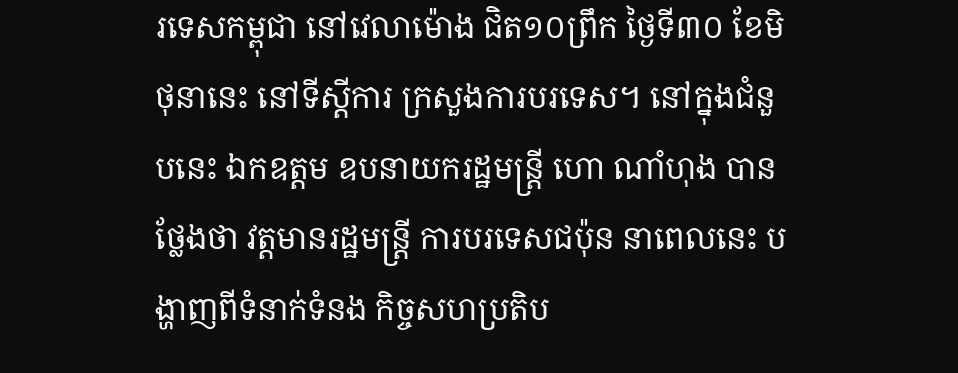រទេសកម្ពុជា នៅវេលាម៉ោង ជិត១០ព្រឹក ថ្ងៃទី៣០ ខែមិថុនានេះ នៅទីស្តីការ ក្រសួងការបរទេស។ នៅក្នុងជំនួបនេះ ឯកឧត្តម ឧបនាយករដ្ឋមន្ត្រី ហោ ណាំហុង បានថ្លែងថា វត្តមានរដ្ឋមន្ត្រី ការបរទេសជប៉ុន នាពេលនេះ បង្ហាញពីទំនាក់ទំនង កិច្ចសហប្រតិប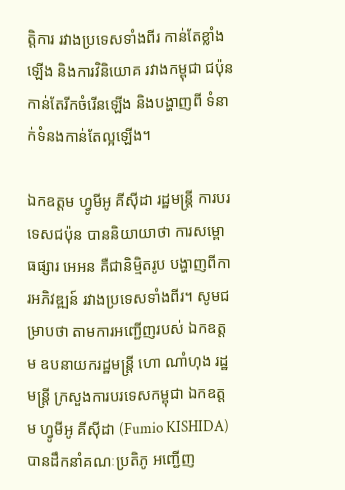ត្តិការ រវាងប្រទេសទាំងពីរ កាន់តែខ្លាំងឡើង និងការវិនិយោគ រវាងកម្ពុជា ជប៉ុន កាន់តែរីកចំរើនឡើង និងបង្ហាញពី ទំនាក់ទំនងកាន់តែល្អឡើង។

ឯកឧត្តម ហ្វូមីអូ គីស៊ីដា រដ្ឋមន្ត្រី ការបរទេសជប៉ុន បាននិយាយាថា ការសម្ពោធផ្សារ អេអន គឺជានិម្មិតរូប បង្ហាញពីការអភិវឌ្ឍន៍ រវាងប្រទេសទាំងពីរ។ សូមជម្រាបថា តាមការអញ្ជើញរបស់ ឯកឧត្តម ឧបនាយករដ្ឋមន្ត្រី ហោ ណាំហុង រដ្ឋមន្ត្រី ក្រសួងការបរទេសកម្ពុជា ឯកឧត្តម ហ្វូមីអូ គីស៊ីដា (Fumio KISHIDA) បានដឹកនាំគណៈប្រតិភូ អញ្ជើញ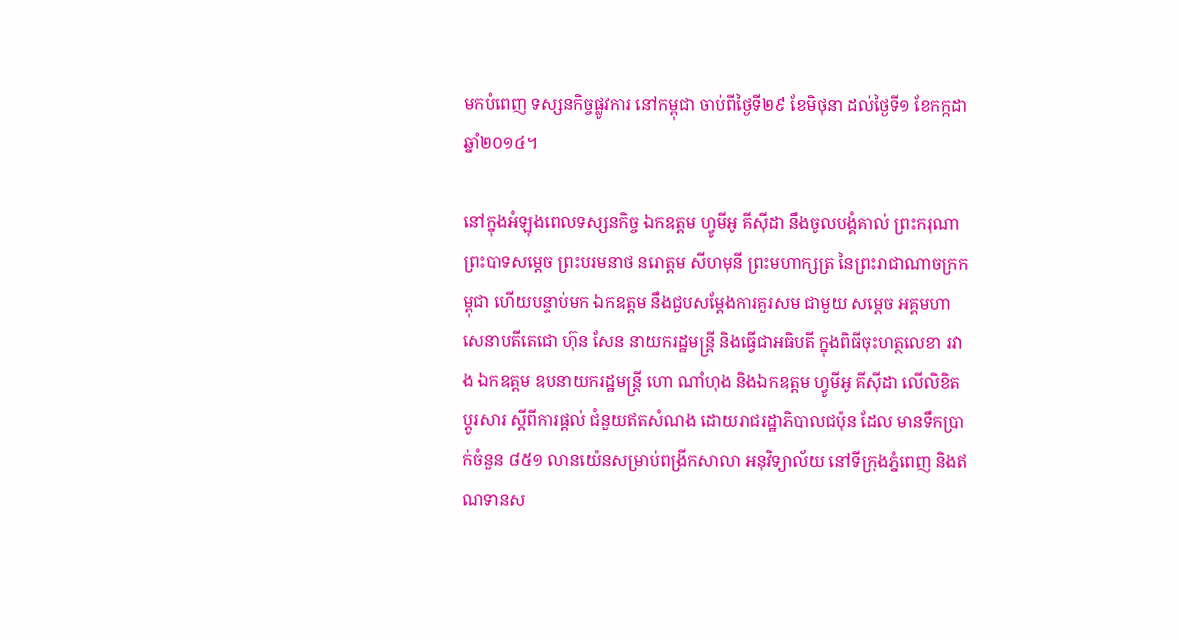មកបំពេញ ទស្សនកិច្ចផ្លូវការ នៅកម្ពុជា ចាប់ពីថ្ងៃទី២៩ ខែមិថុនា ដល់ថ្ងៃទី១ ខែកក្កដា ឆ្នាំ២០១៤។

នៅក្នុងអំឡុងពេលទស្សនកិច្ច ឯកឧត្តម ហ្វូមីអូ គីស៊ីដា នឹងចូលបង្គំគាល់ ព្រះករុណា ព្រះបាទសម្តេច ព្រះបរមនាថ នរោត្តម សីហមុនី ព្រះមហាក្សត្រ នៃព្រះរាជាណាចក្រកម្ពុជា ហើយបន្ទាប់មក ឯកឧត្តម នឹងជួបសម្តែងការគួរសម ជាមួយ សម្តេច អគ្គមហាសេនាបតីតេជោ ហ៊ុន សែន នាយករដ្ឋមន្ត្រី និងធ្វើជាអធិបតី ក្នុងពិធីចុះហត្ថលេខា រវាង ឯកឧត្តម ឧបនាយករដ្ឋមន្ត្រី ហោ ណាំហុង និងឯកឧត្តម ហ្វូមីអូ គីស៊ីដា លើលិខិតប្តូរសារ ស្តីពីការផ្តល់ ជំនួយឥតសំណង ដោយរាជរដ្ឋាភិបាលជប៉ុន ដែល មានទឹកប្រាក់ចំនួន ៨៥១ លានយ៉េនសម្រាប់ពង្រីកសាលា អនុវិទ្យាល័យ នៅទីក្រុងភ្នំពេញ និងឥណទានស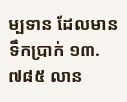ម្បទាន ដែលមានទឹកប្រាក់ ១៣.៧៨៥ លាន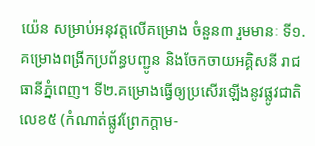យ៉េន សម្រាប់អនុវត្តលើគម្រោង ចំនួន៣ រួមមានៈ ទី១.គម្រោងពង្រីកប្រព័ន្ធបញ្ជូន និងចែកចាយអគ្គិសនី រាជធានីភ្នំពេញ។ ទី២.គម្រោងធ្វើឲ្យប្រសើរឡើងនូវផ្លូវជាតិលេខ៥ (កំណាត់ផ្លូវព្រែកក្តាម-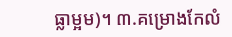ធ្លាម្អម)។ ៣.គម្រោងកែលំ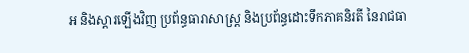អ និងស្តារឡើងវិញ ប្រព័ន្ធធារាសាស្ត្រ និងប្រព័ន្ធដោះទឹកភាគនិរតី នៃរាជធា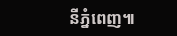នីភ្នំពេញ៕